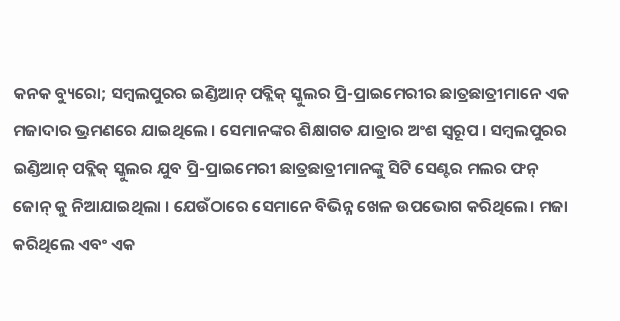କନକ ବ୍ୟୁରୋ; ସମ୍ବଲପୁରର ଇଣ୍ଡିଆନ୍ ପବ୍ଲିକ୍ ସ୍କୁଲର ପ୍ରି-ପ୍ରାଇମେରୀର ଛାତ୍ରଛାତ୍ରୀମାନେ ଏକ ମଜାଦାର ଭ୍ରମଣରେ ଯାଇଥିଲେ । ସେମାନଙ୍କର ଶିକ୍ଷାଗତ ଯାତ୍ରାର ଅଂଶ ସ୍ୱରୂପ । ସମ୍ବଲପୁରର ଇଣ୍ଡିଆନ୍ ପବ୍ଲିକ୍ ସ୍କୁଲର ଯୁବ ପ୍ରି-ପ୍ରାଇମେରୀ ଛାତ୍ରଛାତ୍ରୀମାନଙ୍କୁ ସିଟି ସେଣ୍ଟର ମଲର ଫନ୍ ଜୋନ୍ କୁ ନିଆଯାଇଥିଲା । ଯେଉଁଠାରେ ସେମାନେ ବିଭିନ୍ନ ଖେଳ ଉପଭୋଗ କରିଥିଲେ। ମଜା କରିଥିଲେ ଏବଂ ଏକ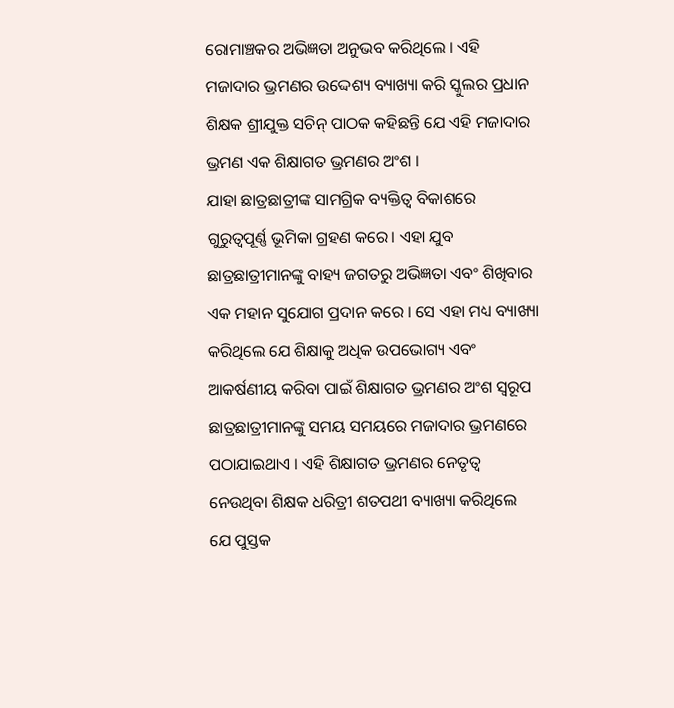ରୋମାଞ୍ଚକର ଅଭିଜ୍ଞତା ଅନୁଭବ କରିଥିଲେ । ଏହି ମଜାଦାର ଭ୍ରମଣର ଉଦ୍ଦେଶ୍ୟ ବ୍ୟାଖ୍ୟା କରି ସ୍କୁଲର ପ୍ରଧାନ ଶିକ୍ଷକ ଶ୍ରୀଯୁକ୍ତ ସଚିନ୍ ପାଠକ କହିଛନ୍ତି ଯେ ଏହି ମଜାଦାର ଭ୍ରମଣ ଏକ ଶିକ୍ଷାଗତ ଭ୍ରମଣର ଅଂଶ ।
ଯାହା ଛାତ୍ରଛାତ୍ରୀଙ୍କ ସାମଗ୍ରିକ ବ୍ୟକ୍ତିତ୍ୱ ବିକାଶରେ ଗୁରୁତ୍ୱପୂର୍ଣ୍ଣ ଭୂମିକା ଗ୍ରହଣ କରେ। ଏହା ଯୁବ ଛାତ୍ରଛାତ୍ରୀମାନଙ୍କୁ ବାହ୍ୟ ଜଗତରୁ ଅଭିଜ୍ଞତା ଏବଂ ଶିଖିବାର ଏକ ମହାନ ସୁଯୋଗ ପ୍ରଦାନ କରେ । ସେ ଏହା ମଧ୍ୟ ବ୍ୟାଖ୍ୟା କରିଥିଲେ ଯେ ଶିକ୍ଷାକୁ ଅଧିକ ଉପଭୋଗ୍ୟ ଏବଂ ଆକର୍ଷଣୀୟ କରିବା ପାଇଁ ଶିକ୍ଷାଗତ ଭ୍ରମଣର ଅଂଶ ସ୍ୱରୂପ ଛାତ୍ରଛାତ୍ରୀମାନଙ୍କୁ ସମୟ ସମୟରେ ମଜାଦାର ଭ୍ରମଣରେ ପଠାଯାଇଥାଏ । ଏହି ଶିକ୍ଷାଗତ ଭ୍ରମଣର ନେତୃତ୍ୱ ନେଉଥିବା ଶିକ୍ଷକ ଧରିତ୍ରୀ ଶତପଥୀ ବ୍ୟାଖ୍ୟା କରିଥିଲେ ଯେ ପୁସ୍ତକ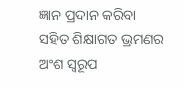ଜ୍ଞାନ ପ୍ରଦାନ କରିବା ସହିତ ଶିକ୍ଷାଗତ ଭ୍ରମଣର ଅଂଶ ସ୍ୱରୂପ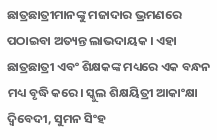ଛାତ୍ରଛାତ୍ରୀମାନଙ୍କୁ ମଜାଦାର ଭ୍ରମଣରେ ପଠାଇବା ଅତ୍ୟନ୍ତ ଲାଭଦାୟକ । ଏହା ଛାତ୍ରଛାତ୍ରୀ ଏବଂ ଶିକ୍ଷକଙ୍କ ମଧ୍ୟରେ ଏକ ବନ୍ଧନ ମଧ୍ୟ ବୃଦ୍ଧି କରେ। ସ୍କୁଲ ଶିକ୍ଷୟିତ୍ରୀ ଆକାଂକ୍ଷା ଦ୍ୱିବେଦୀ, ସୁମନ ସିଂହ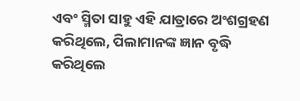ଏବଂ ସ୍ମିତା ସାହୁ ଏହି ଯାତ୍ରାରେ ଅଂଶଗ୍ରହଣ କରିଥିଲେ, ପିଲାମାନଙ୍କ ଜ୍ଞାନ ବୃଦ୍ଧି କରିଥିଲେ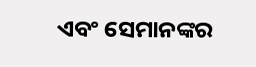ଏବଂ ସେମାନଙ୍କର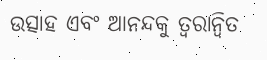ଉତ୍ସାହ ଏବଂ ଆନନ୍ଦକୁ ତ୍ୱରାନ୍ୱିତ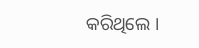କରିଥିଲେ ।